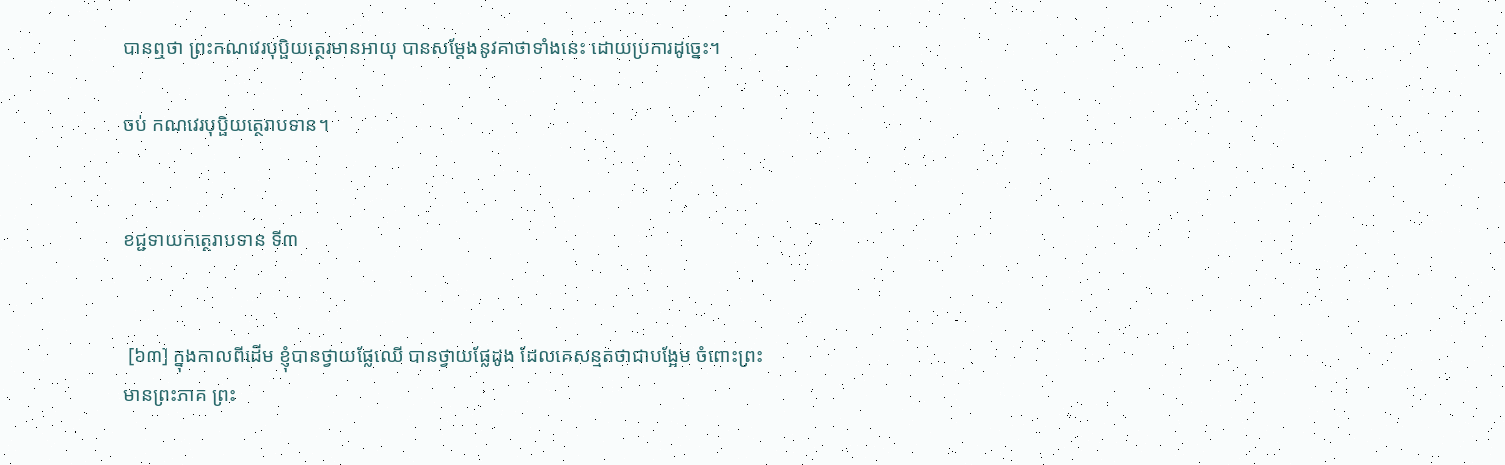បានឮថា ព្រះកណវេរបុប្ផិយត្ថេរមានអាយុ បានសម្តែងនូវគាថាទាំងនេះ ដោយប្រការដូច្នេះ។

ចប់ កណវេរបុប្ផិយត្ថេរាបទាន។


ខជ្ជទាយកត្ថេរាបទាន ទី៣


 [៦៣] ក្នុងកាលពីដើម ខ្ញុំបានថ្វាយផ្លែឈើ បានថ្វាយផ្លែដូង ដែលគេសន្មតថាជាបង្អែម ចំពោះព្រះមានព្រះភាគ ព្រះ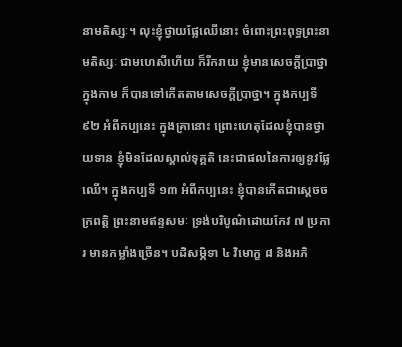នាមតិស្សៈ។ លុះខ្ញុំថ្វាយផ្លែឈើនោះ ចំពោះព្រះពុទ្ធព្រះនាមតិស្សៈ ជាមហេសីហើយ ក៏រីករាយ ខ្ញុំមានសេចក្តីប្រាថ្នាក្នុងកាម ក៏បានទៅកើតតាមសេចក្តីប្រាថ្នា។ ក្នុងកប្បទី ៩២ អំពីកប្បនេះ ក្នុងគ្រានោះ ព្រោះហេតុដែលខ្ញុំបានថ្វាយទាន ខ្ញុំមិនដែលស្គាល់ទុគ្គតិ នេះជាផលនៃការឲ្យនូវផ្លែឈើ។ ក្នុងកប្បទី ១៣ អំពីកប្បនេះ ខ្ញុំបានកើតជាស្តេចចក្រពត្តិ ព្រះនាមឥន្ទសមៈ ទ្រង់បរិបូណ៌ដោយកែវ ៧ ប្រការ មានកម្លាំងច្រើន។ បដិសម្ភិទា ៤ វិមោក្ខ ៨ និងអភិ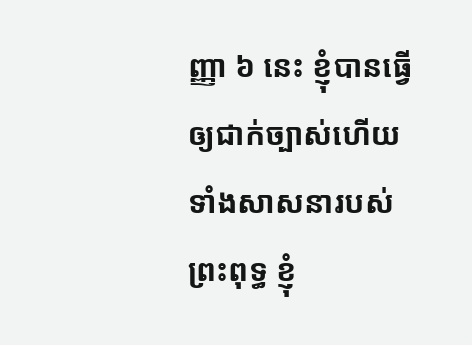ញ្ញា ៦ នេះ ខ្ញុំបានធ្វើឲ្យជាក់ច្បាស់ហើយ ទាំងសាសនារបស់ព្រះពុទ្ធ ខ្ញុំ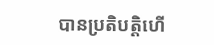បានប្រតិបត្តិហើ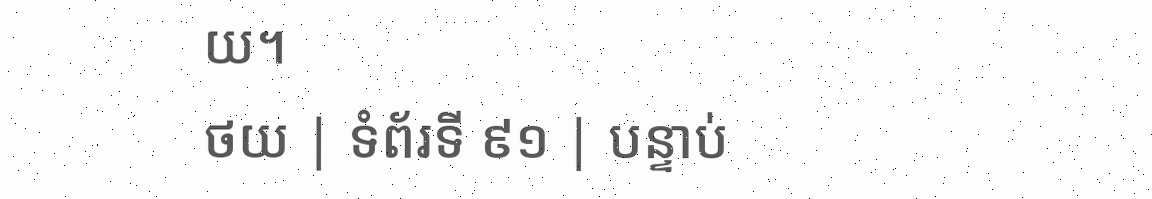យ។
ថយ | ទំព័រទី ៩១ | បន្ទាប់